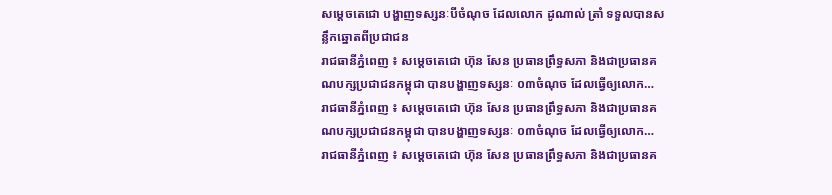សម្តេចតេជោ បង្ហាញទស្សនៈបីចំណុច ដែលលោក ដូណាល់ ត្រាំ ទទួលបានសន្លឹកឆ្នោតពីប្រជាជន
រាជធានីភ្នំពេញ ៖ សម្តេចតេជោ ហ៊ុន សែន ប្រធានព្រឹទ្ធសភា និងជាប្រធានគណបក្សប្រជាជនកម្ពុជា បានបង្ហាញទស្សនៈ ០៣ចំណុច ដែលធ្វើឲ្យលោក…
រាជធានីភ្នំពេញ ៖ សម្តេចតេជោ ហ៊ុន សែន ប្រធានព្រឹទ្ធសភា និងជាប្រធានគណបក្សប្រជាជនកម្ពុជា បានបង្ហាញទស្សនៈ ០៣ចំណុច ដែលធ្វើឲ្យលោក…
រាជធានីភ្នំពេញ ៖ សម្តេចតេជោ ហ៊ុន សែន ប្រធានព្រឹទ្ធសភា និងជាប្រធានគ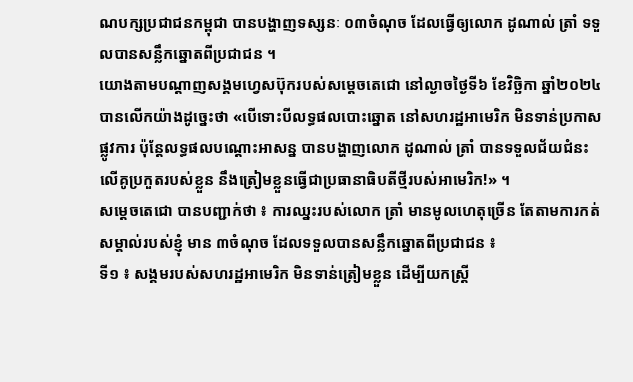ណបក្សប្រជាជនកម្ពុជា បានបង្ហាញទស្សនៈ ០៣ចំណុច ដែលធ្វើឲ្យលោក ដូណាល់ ត្រាំ ទទួលបានសន្លឹកឆ្នោតពីប្រជាជន ។
យោងតាមបណ្តាញសង្គមហ្វេសប៊ុករបស់សម្តេចតេជោ នៅល្ងាចថ្ងៃទី៦ ខែវិច្ឆិកា ឆ្នាំ២០២៤ បានលើកយ៉ាងដូច្នេះថា «បើទោះបីលទ្ធផលបោះឆ្នោត នៅសហរដ្ឋអាមេរិក មិនទាន់ប្រកាសផ្លូវការ ប៉ុន្តែលទ្ធផលបណ្តោះអាសន្ន បានបង្ហាញលោក ដូណាល់ ត្រាំ បានទទួលជ័យជំនះ លើគូប្រកួតរបស់ខ្លួន នឹងត្រៀមខ្លួនធ្វើជាប្រធានាធិបតីថ្មីរបស់អាមេរិក!» ។
សម្តេចតេជោ បានបញ្ជាក់ថា ៖ ការឈ្នះរបស់លោក ត្រាំ មានមូលហេតុច្រើន តែតាមការកត់សម្គាល់របស់ខ្ញុំ មាន ៣ចំណុច ដែលទទួលបានសន្លឹកឆ្នោតពីប្រជាជន ៖
ទី១ ៖ សង្គមរបស់សហរដ្ឋអាមេរិក មិនទាន់ត្រៀមខ្លួន ដើម្បីយកស្ត្រី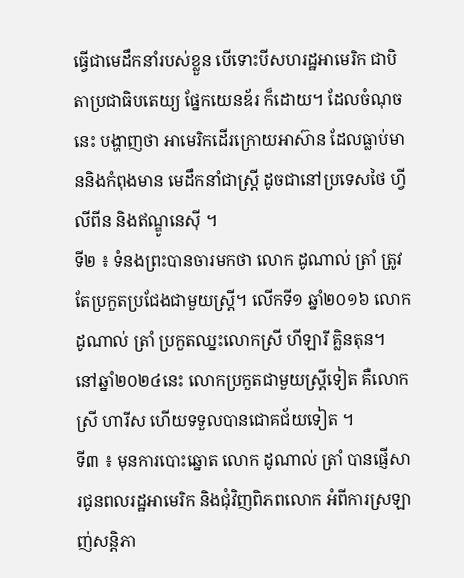ធ្វើជាមេដឹកនាំរបស់ខ្លួន បើទោះបីសហរដ្ឋអាមេរិក ជាបិតាប្រជាធិបតេយ្យ ផ្នែកយេនឌ័រ ក៏ដោយ។ ដែលចំណុចនេះ បង្ហាញថា អាមេរិកដើរក្រោយអាស៊ាន ដែលធ្លាប់មាននិងកំពុងមាន មេដឹកនាំជាស្ត្រី ដូចជានៅប្រទេសថៃ ហ្វីលីពីន និងឥណ្ឌូនេស៊ី ។
ទី២ ៖ ទំនងព្រះបានចារមកថា លោក ដូណាល់ ត្រាំ ត្រូវតែប្រកួតប្រជែងជាមួយស្ត្រី។ លើកទី១ ឆ្នាំ២០១៦ លោក ដូណាល់ ត្រាំ ប្រកួតឈ្នះលោកស្រី ហីឡារី គ្លិនតុន។ នៅឆ្នាំ២០២៤នេះ លោកប្រកួតជាមួយស្ត្រីទៀត គឺលោកស្រី ហារីស ហើយទទួលបានជោគជ័យទៀត ។
ទី៣ ៖ មុនការបោះឆ្នោត លោក ដូណាល់ ត្រាំ បានផ្ញើសារជូនពលរដ្ឋអាមេរិក និងជុំវិញពិភពលោក អំពីការស្រឡាញ់សន្តិភា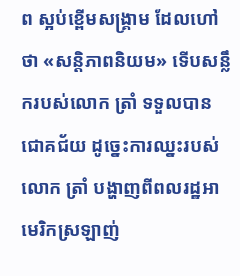ព ស្អប់ខ្ពើមសង្គ្រាម ដែលហៅថា «សន្តិភាពនិយម» ទើបសន្លឹករបស់លោក ត្រាំ ទទួលបានជោគជ័យ ដូច្នេះការឈ្នះរបស់លោក ត្រាំ បង្ហាញពីពលរដ្ឋអាមេរិកស្រឡាញ់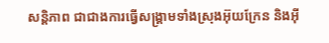សន្តិភាព ជាជាងការធ្វើសង្គ្រាមទាំងស្រុងអ៊ុយក្រែន និងអ៊ី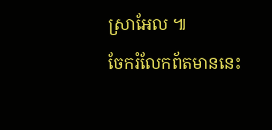ស្រាអែល ៕
ចែករំលែកព័តមាននេះ